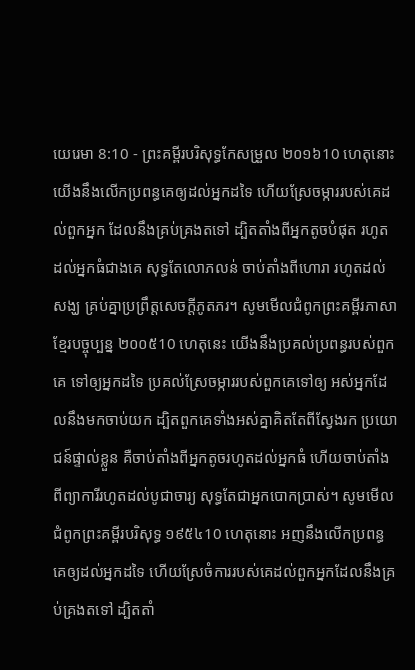យេរេមា 8:10 - ព្រះគម្ពីរបរិសុទ្ធកែសម្រួល ២០១៦10 ហេតុនោះ យើងនឹងលើកប្រពន្ធគេឲ្យដល់អ្នកដទៃ ហើយស្រែចម្ការរបស់គេដល់ពួកអ្នក ដែលនឹងគ្រប់គ្រងតទៅ ដ្បិតតាំងពីអ្នកតូចបំផុត រហូតដល់អ្នកធំជាងគេ សុទ្ធតែលោភលន់ ចាប់តាំងពីហោរា រហូតដល់សង្ឃ គ្រប់គ្នាប្រព្រឹត្តសេចក្ដីភូតភរ។ សូមមើលជំពូកព្រះគម្ពីរភាសាខ្មែរបច្ចុប្បន្ន ២០០៥10 ហេតុនេះ យើងនឹងប្រគល់ប្រពន្ធរបស់ពួកគេ ទៅឲ្យអ្នកដទៃ ប្រគល់ស្រែចម្ការរបស់ពួកគេទៅឲ្យ អស់អ្នកដែលនឹងមកចាប់យក ដ្បិតពួកគេទាំងអស់គ្នាគិតតែពីស្វែងរក ប្រយោជន៍ផ្ទាល់ខ្លួន គឺចាប់តាំងពីអ្នកតូចរហូតដល់អ្នកធំ ហើយចាប់តាំងពីព្យាការីរហូតដល់បូជាចារ្យ សុទ្ធតែជាអ្នកបោកប្រាស់។ សូមមើលជំពូកព្រះគម្ពីរបរិសុទ្ធ ១៩៥៤10 ហេតុនោះ អញនឹងលើកប្រពន្ធគេឲ្យដល់អ្នកដទៃ ហើយស្រែចំការរបស់គេដល់ពួកអ្នកដែលនឹងគ្រប់គ្រងតទៅ ដ្បិតតាំ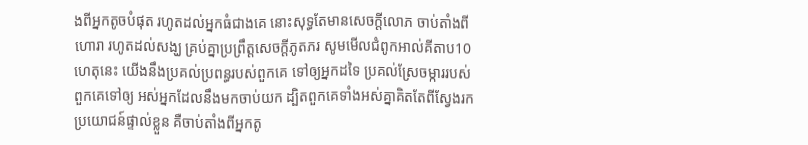ងពីអ្នកតូចបំផុត រហូតដល់អ្នកធំជាងគេ នោះសុទ្ធតែមានសេចក្ដីលោភ ចាប់តាំងពីហោរា រហូតដល់សង្ឃ គ្រប់គ្នាប្រព្រឹត្តសេចក្ដីភូតភរ សូមមើលជំពូកអាល់គីតាប10 ហេតុនេះ យើងនឹងប្រគល់ប្រពន្ធរបស់ពួកគេ ទៅឲ្យអ្នកដទៃ ប្រគល់ស្រែចម្ការរបស់ពួកគេទៅឲ្យ អស់អ្នកដែលនឹងមកចាប់យក ដ្បិតពួកគេទាំងអស់គ្នាគិតតែពីស្វែងរក ប្រយោជន៍ផ្ទាល់ខ្លួន គឺចាប់តាំងពីអ្នកតូ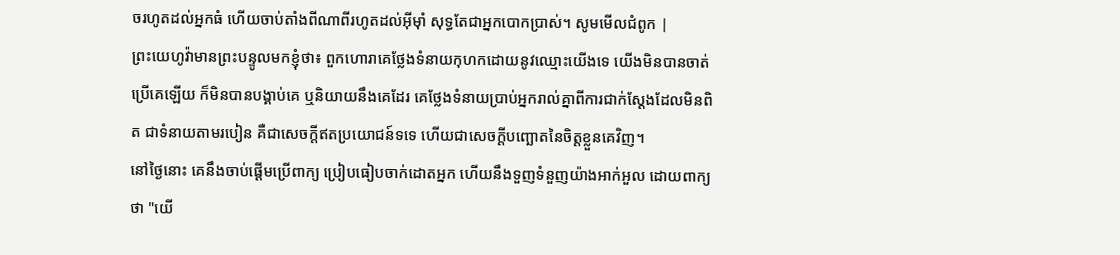ចរហូតដល់អ្នកធំ ហើយចាប់តាំងពីណាពីរហូតដល់អ៊ីមុាំ សុទ្ធតែជាអ្នកបោកប្រាស់។ សូមមើលជំពូក |
ព្រះយេហូវ៉ាមានព្រះបន្ទូលមកខ្ញុំថា៖ ពួកហោរាគេថ្លែងទំនាយកុហកដោយនូវឈ្មោះយើងទេ យើងមិនបានចាត់ប្រើគេឡើយ ក៏មិនបានបង្គាប់គេ ឬនិយាយនឹងគេដែរ គេថ្លែងទំនាយប្រាប់អ្នករាល់គ្នាពីការជាក់ស្តែងដែលមិនពិត ជាទំនាយតាមរបៀន គឺជាសេចក្ដីឥតប្រយោជន៍ទទេ ហើយជាសេចក្ដីបញ្ឆោតនៃចិត្តខ្លួនគេវិញ។
នៅថ្ងៃនោះ គេនឹងចាប់ផ្ដើមប្រើពាក្យ ប្រៀបធៀបចាក់ដោតអ្នក ហើយនឹងទួញទំនួញយ៉ាងអាក់អួល ដោយពាក្យថា "យើ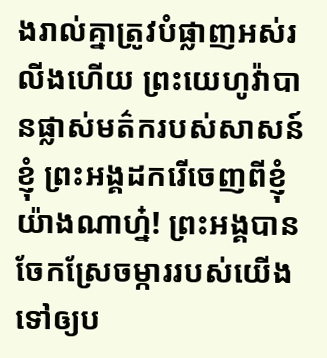ងរាល់គ្នាត្រូវបំផ្លាញអស់រលីងហើយ ព្រះយេហូវ៉ាបានផ្លាស់មត៌ករបស់សាសន៍ខ្ញុំ ព្រះអង្គដករើចេញពីខ្ញុំយ៉ាងណាហ្ន៎! ព្រះអង្គបានចែកស្រែចម្ការរបស់យើង ទៅឲ្យប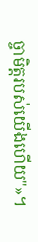ច្ចាមិត្តរបស់យើងហើយ"»។